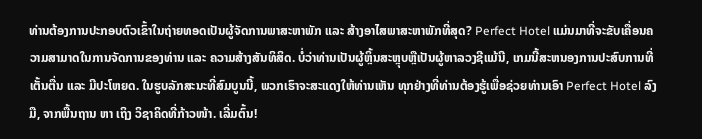ທ່ານຕ້ອງການປະກອບຕົວເຂົ້າໃນຖ່າຍທອດເປັນຜູ້ຈັດການພາສະຫາພັກ ແລະ ສ້າງອາໄສພາສະຫາພັກທີ່ສຸດ? Perfect Hotel ແມ່ນມາທີ່ຈະຂັບເຄື່ອນຄວາມສາມາດໃນການຈັດການຂອງທ່ານ ແລະ ຄວາມສ້າງສັນທິສິດ. ບໍ່ວ່າທ່ານເປັນຜູ້ຫຼິ້ນສະຫຼຸບຫຼືເປັນຜູ້ຫາລວງຊີແມ້ນີ, ເກມນີ້ສະຫນອງການປະສົບການທີ່ເຕັ້ນຕື່ນ ແລະ ມີປະໂຫຍດ. ໃນຮູບລັກສະນະທີ່ສົມບູນນີ້, ພວກເຮົາຈະສະແດງໃຫ້ທ່ານເຫັນ ທຸກຢ່າງທີ່ທ່ານຕ້ອງຮູ້ເພື່ອຊ່ວຍທ່ານເອົາ Perfect Hotel ລົງມື, ຈາກພື້ນຖານ ຫາ ເຖິງ ວິຊາຄິດທີ່ກ້າວໜ້າ. ເລີ່ມຕົ້ນ!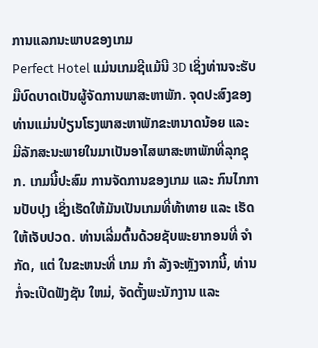ການແລກນະພາບຂອງເກມ
Perfect Hotel ແມ່ນເກມຊີແມ້ນີ 3D ເຊິ່ງທ່ານຈະຮັບມືບົດບາດເປັນຜູ້ຈັດການພາສະຫາພັກ. ຈຸດປະສົງຂອງທ່ານແມ່ນປ່ຽນໂຮງພາສະຫາພັກຂະຫນາດນ້ອຍ ແລະ ມີລັກສະນະພາຍໃນມາເປັນອາໄສພາສະຫາພັກທີ່ລຸກຊຸກ. ເກມນີ້ປະສົມ ການຈັດການຂອງເກມ ແລະ ກົນໄກການປັບປຸງ ເຊິ່ງເຮັດໃຫ້ມັນເປັນເກມທີ່ທ້າທາຍ ແລະ ເຮັດໃຫ້ເຈັບປວດ. ທ່ານເລີ່ມຕົ້ນດ້ວຍຊັບພະຍາກອນທີ່ ຈຳ ກັດ, ແຕ່ ໃນຂະຫນະທີ່ ເກມ ກຳ ລັງຈະຫຼັງຈາກນີ້, ທ່ານກໍ່ຈະເປີດຟັງຊັນ ໃຫມ່, ຈັດຕັ້ງພະນັກງານ ແລະ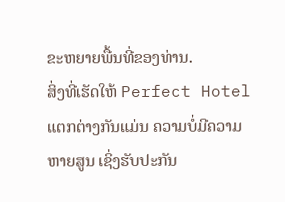ຂະຫຍາຍພື້ນທີ່ຂອງທ່ານ.
ສິ່ງທີ່ເຮັດໃຫ້ Perfect Hotel ແຕກຕ່າງກັນແມ່ນ ຄວາມບໍ່ມີຄວາມຫາຍສູນ ເຊິ່ງຮັບປະກັນ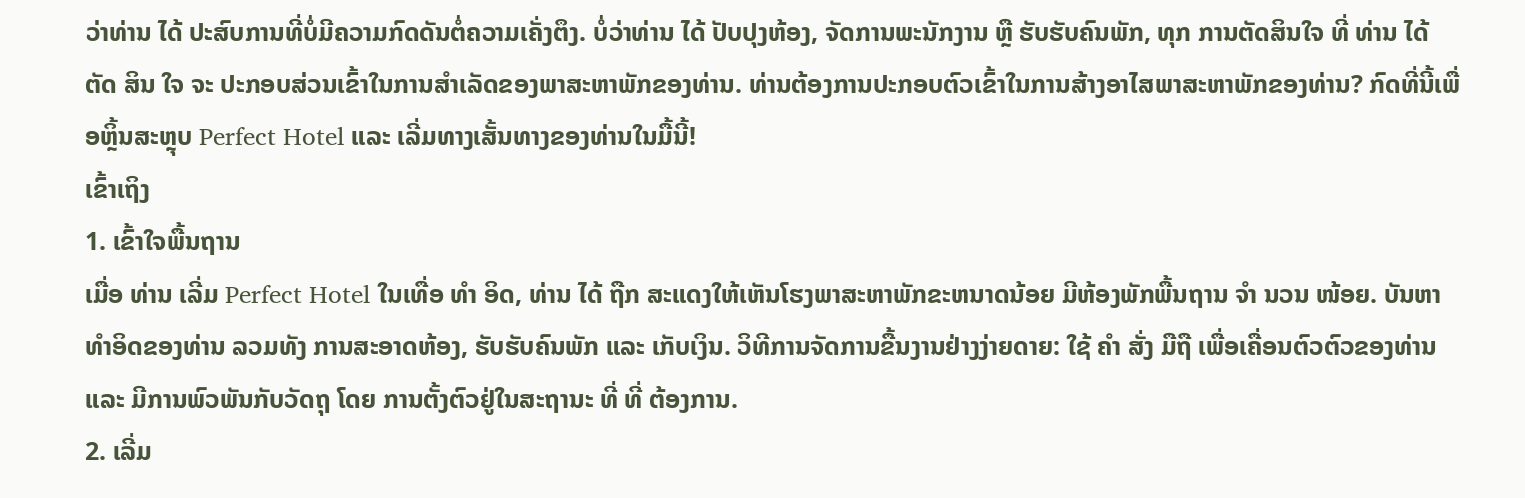ວ່າທ່ານ ໄດ້ ປະສົບການທີ່ບໍ່ມີຄວາມກົດດັນຕໍ່ຄວາມເຄັ່ງຕຶງ. ບໍ່ວ່າທ່ານ ໄດ້ ປັບປຸງຫ້ອງ, ຈັດການພະນັກງານ ຫຼື ຮັບຮັບຄົນພັກ, ທຸກ ການຕັດສິນໃຈ ທີ່ ທ່ານ ໄດ້ ຕັດ ສິນ ໃຈ ຈະ ປະກອບສ່ວນເຂົ້າໃນການສໍາເລັດຂອງພາສະຫາພັກຂອງທ່ານ. ທ່ານຕ້ອງການປະກອບຕົວເຂົ້າໃນການສ້າງອາໄສພາສະຫາພັກຂອງທ່ານ? ກົດທີ່ນີ້ເພື່ອຫຼິ້ນສະຫຼຸບ Perfect Hotel ແລະ ເລີ່ມທາງເສັ້ນທາງຂອງທ່ານໃນມື້ນີ້!
ເຂົ້າເຖິງ
1. ເຂົ້າໃຈພື້ນຖານ
ເມື່ອ ທ່ານ ເລີ່ມ Perfect Hotel ໃນເທື່ອ ທຳ ອິດ, ທ່ານ ໄດ້ ຖືກ ສະແດງໃຫ້ເຫັນໂຮງພາສະຫາພັກຂະຫນາດນ້ອຍ ມີຫ້ອງພັກພື້ນຖານ ຈຳ ນວນ ໜ້ອຍ. ບັນຫາທໍາອິດຂອງທ່ານ ລວມທັງ ການສະອາດຫ້ອງ, ຮັບຮັບຄົນພັກ ແລະ ເກັບເງິນ. ວິທີການຈັດການຂື້ນງານຢ່າງງ່າຍດາຍ: ໃຊ້ ຄຳ ສັ່ງ ມືຖື ເພື່ອເຄື່ອນຕົວຕົວຂອງທ່ານ ແລະ ມີການພົວພັນກັບວັດຖຸ ໂດຍ ການຕັ້ງຕົວຢູ່ໃນສະຖານະ ທີ່ ທີ່ ຕ້ອງການ.
2. ເລີ່ມ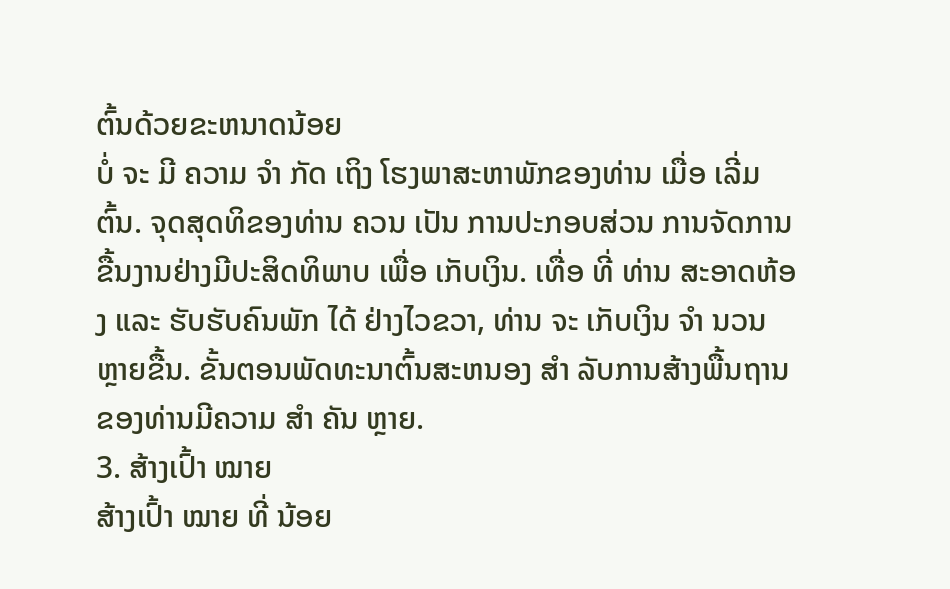ຕົ້ນດ້ວຍຂະຫນາດນ້ອຍ
ບໍ່ ຈະ ມີ ຄວາມ ຈຳ ກັດ ເຖິງ ໂຮງພາສະຫາພັກຂອງທ່ານ ເມື່ອ ເລີ່ມຕົ້ນ. ຈຸດສຸດທິຂອງທ່ານ ຄວນ ເປັນ ການປະກອບສ່ວນ ການຈັດການຂື້ນງານຢ່າງມີປະສິດທິພາບ ເພື່ອ ເກັບເງິນ. ເທື່ອ ທີ່ ທ່ານ ສະອາດຫ້ອງ ແລະ ຮັບຮັບຄົນພັກ ໄດ້ ຢ່າງໄວຂວາ, ທ່ານ ຈະ ເກັບເງິນ ຈຳ ນວນ ຫຼາຍຂື້ນ. ຂັ້ນຕອນພັດທະນາຕົ້ນສະຫນອງ ສຳ ລັບການສ້າງພື້ນຖານຂອງທ່ານມີຄວາມ ສຳ ຄັນ ຫຼາຍ.
3. ສ້າງເປົ້າ ໝາຍ
ສ້າງເປົ້າ ໝາຍ ທີ່ ນ້ອຍ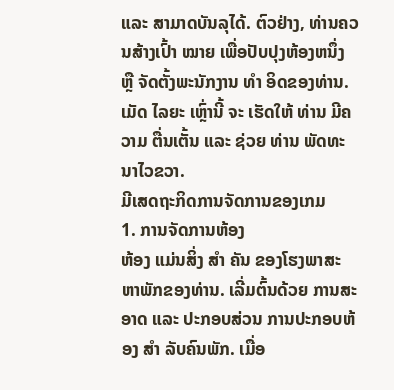ແລະ ສາມາດບັນລຸໄດ້. ຕົວຢ່າງ, ທ່ານຄວນສ້າງເປົ້າ ໝາຍ ເພື່ອປັບປຸງຫ້ອງຫນຶ່ງ ຫຼື ຈັດຕັ້ງພະນັກງານ ທຳ ອິດຂອງທ່ານ. ເມັດ ໄລຍະ ເຫຼົ່ານີ້ ຈະ ເຮັດໃຫ້ ທ່ານ ມີຄວາມ ຕື່ນເຕັ້ນ ແລະ ຊ່ວຍ ທ່ານ ພັດທະນາໄວຂວາ.
ມີເສດຖະກິດການຈັດການຂອງເກມ
1. ການຈັດການຫ້ອງ
ຫ້ອງ ແມ່ນສິ່ງ ສຳ ຄັນ ຂອງໂຮງພາສະຫາພັກຂອງທ່ານ. ເລີ່ມຕົ້ນດ້ວຍ ການສະອາດ ແລະ ປະກອບສ່ວນ ການປະກອບຫ້ອງ ສຳ ລັບຄົນພັກ. ເມື່ອ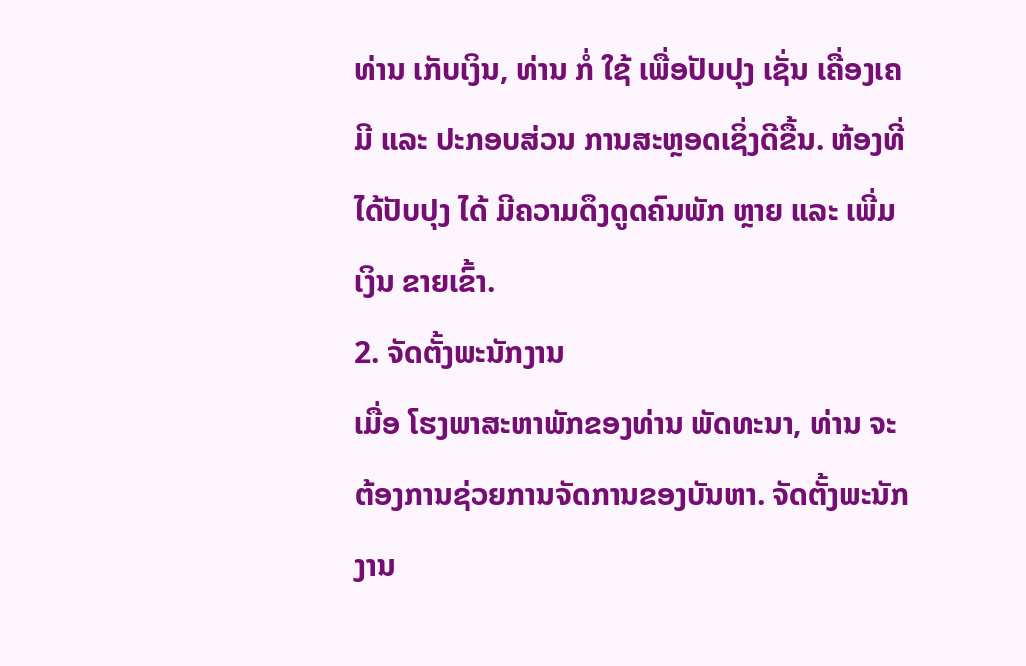ທ່ານ ເກັບເງິນ, ທ່ານ ກໍ່ ໃຊ້ ເພື່ອປັບປຸງ ເຊັ່ນ ເຄື່ອງເຄມີ ແລະ ປະກອບສ່ວນ ການສະຫຼອດເຊິ່ງດີຂື້ນ. ຫ້ອງທີ່ໄດ້ປັບປຸງ ໄດ້ ມີຄວາມດຶງດູດຄົນພັກ ຫຼາຍ ແລະ ເພີ່ມ ເງິນ ຂາຍເຂົ້າ.
2. ຈັດຕັ້ງພະນັກງານ
ເມື່ອ ໂຮງພາສະຫາພັກຂອງທ່ານ ພັດທະນາ, ທ່ານ ຈະ ຕ້ອງການຊ່ວຍການຈັດການຂອງບັນຫາ. ຈັດຕັ້ງພະນັກງານ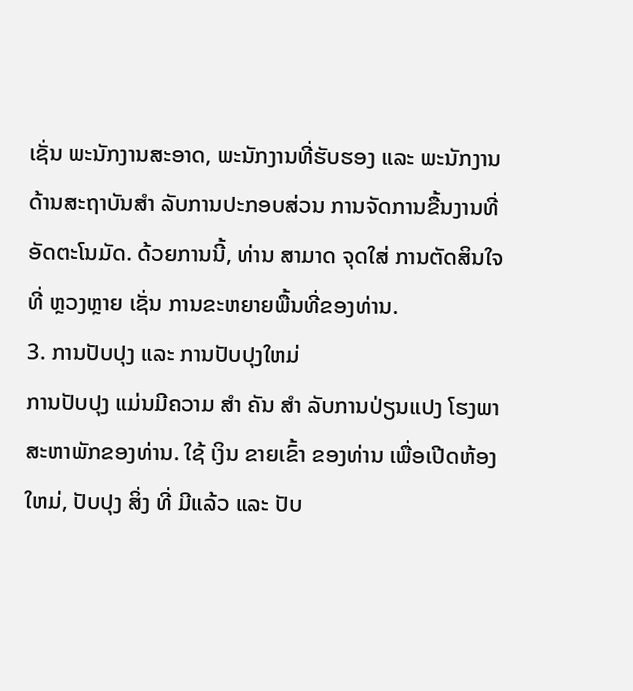ເຊັ່ນ ພະນັກງານສະອາດ, ພະນັກງານທີ່ຮັບຮອງ ແລະ ພະນັກງານດ້ານສະຖາບັນສຳ ລັບການປະກອບສ່ວນ ການຈັດການຂື້ນງານທີ່ ອັດຕະໂນມັດ. ດ້ວຍການນີ້, ທ່ານ ສາມາດ ຈຸດໃສ່ ການຕັດສິນໃຈ ທີ່ ຫຼວງຫຼາຍ ເຊັ່ນ ການຂະຫຍາຍພື້ນທີ່ຂອງທ່ານ.
3. ການປັບປຸງ ແລະ ການປັບປຸງໃຫມ່
ການປັບປຸງ ແມ່ນມີຄວາມ ສຳ ຄັນ ສຳ ລັບການປ່ຽນແປງ ໂຮງພາສະຫາພັກຂອງທ່ານ. ໃຊ້ ເງິນ ຂາຍເຂົ້າ ຂອງທ່ານ ເພື່ອເປີດຫ້ອງ ໃຫມ່, ປັບປຸງ ສິ່ງ ທີ່ ມີແລ້ວ ແລະ ປັບ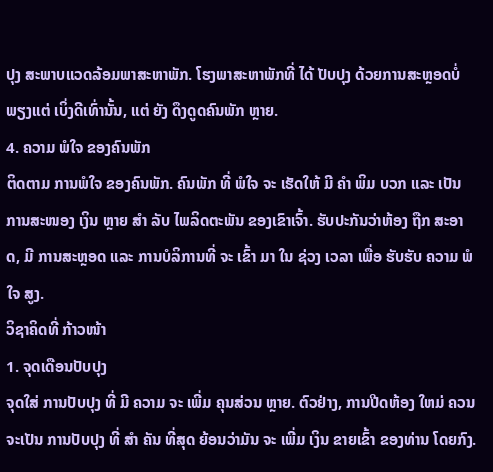ປຸງ ສະພາບແວດລ້ອມພາສະຫາພັກ. ໂຮງພາສະຫາພັກທີ່ ໄດ້ ປັບປຸງ ດ້ວຍການສະຫຼອດບໍ່ພຽງແຕ່ ເບິ່ງດີເທົ່ານັ້ນ, ແຕ່ ຍັງ ດຶງດູດຄົນພັກ ຫຼາຍ.
4. ຄວາມ ພໍໃຈ ຂອງຄົນພັກ
ຕິດຕາມ ການພໍໃຈ ຂອງຄົນພັກ. ຄົນພັກ ທີ່ ພໍໃຈ ຈະ ເຮັດໃຫ້ ມີ ຄຳ ພິມ ບວກ ແລະ ເປັນ ການສະໜອງ ເງິນ ຫຼາຍ ສຳ ລັບ ໄພລິດຕະພັນ ຂອງເຂົາເຈົ້າ. ຮັບປະກັນວ່າຫ້ອງ ຖືກ ສະອາດ, ມີ ການສະຫຼອດ ແລະ ການບໍລິການທີ່ ຈະ ເຂົ້າ ມາ ໃນ ຊ່ວງ ເວລາ ເພື່ອ ຮັບຮັບ ຄວາມ ພໍໃຈ ສູງ.
ວິຊາຄິດທີ່ ກ້າວໜ້າ
1. ຈຸດເດືອນປັບປຸງ
ຈຸດໃສ່ ການປັບປຸງ ທີ່ ມີ ຄວາມ ຈະ ເພີ່ມ ຄຸນສ່ວນ ຫຼາຍ. ຕົວຢ່າງ, ການປີດຫ້ອງ ໃຫມ່ ຄວນຈະເປັນ ການປັບປຸງ ທີ່ ສຳ ຄັນ ທີ່ສຸດ ຍ້ອນວ່າມັນ ຈະ ເພີ່ມ ເງິນ ຂາຍເຂົ້າ ຂອງທ່ານ ໂດຍກົງ.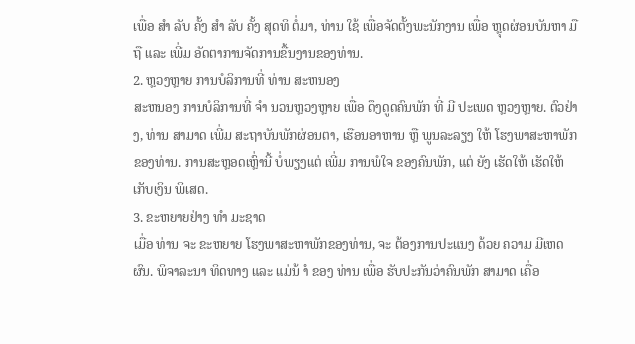ເພື່ອ ສຳ ລັບ ຄັ້ງ ສຳ ລັບ ຄັ້ງ ສຸດທິ ຕໍ່ມາ, ທ່ານ ໃຊ້ ເພື່ອຈັດຕັ້ງພະນັກງານ ເພື່ອ ຫຼຸດຜ່ອນບັນຫາ ມືຖື ແລະ ເພີ່ມ ອັດຕາການຈັດການຂື້ນງານຂອງທ່ານ.
2. ຫຼວງຫຼາຍ ການບໍລິການທີ່ ທ່ານ ສະຫນອງ
ສະຫນອງ ການບໍລິການທີ່ ຈຳ ນວນຫຼວງຫຼາຍ ເພື່ອ ດຶງດູດຄົນພັກ ທີ່ ມີ ປະເພດ ຫຼວງຫຼາຍ. ຕົວຢ່າງ, ທ່ານ ສາມາດ ເພີ່ມ ສະຖາບັນພັກຜ່ອນຕາ, ເຮືອນອາຫານ ຫຼື ພູນລະລຽງ ໃຫ້ ໂຮງພາສະຫາພັກຂອງທ່ານ. ການສະຫຼອດເຫຼົ່ານີ້ ບໍ່ພຽງແຕ່ ເພີ່ມ ການພໍໃຈ ຂອງຄົນພັກ, ແຕ່ ຍັງ ເຮັດໃຫ້ ເຮັດໃຫ້ ເກັບເງິນ ພິເສດ.
3. ຂະຫຍາຍຢ່າງ ທຳ ມະຊາດ
ເມື່ອ ທ່ານ ຈະ ຂະຫຍາຍ ໂຮງພາສະຫາພັກຂອງທ່ານ, ຈະ ຕ້ອງການປະແນງ ດ້ວຍ ຄວາມ ມີເຫດຜົນ. ພິຈາລະນາ ທິດທາງ ແລະ ແມ່ນ້ ຳ ຂອງ ທ່ານ ເພື່ອ ຮັບປະກັນວ່າຄົນພັກ ສາມາດ ເຄື່ອ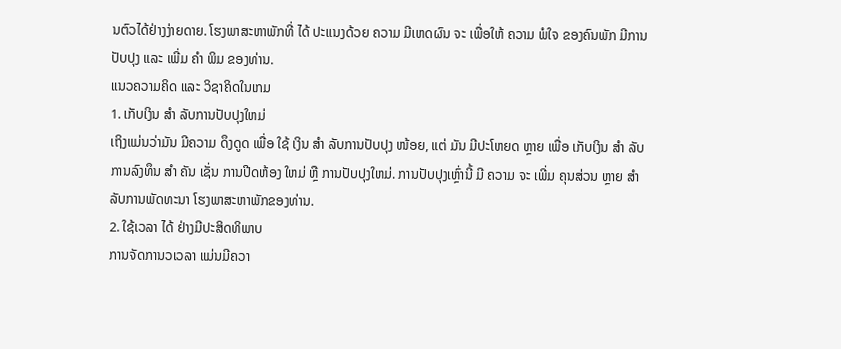ນຕົວໄດ້ຢ່າງງ່າຍດາຍ. ໂຮງພາສະຫາພັກທີ່ ໄດ້ ປະແນງດ້ວຍ ຄວາມ ມີເຫດຜົນ ຈະ ເພື່ອໃຫ້ ຄວາມ ພໍໃຈ ຂອງຄົນພັກ ມີການປັບປຸງ ແລະ ເພີ່ມ ຄຳ ພິມ ຂອງທ່ານ.
ແນວຄວາມຄິດ ແລະ ວິຊາຄິດໃນເກມ
1. ເກັບເງິນ ສຳ ລັບການປັບປຸງໃຫມ່
ເຖິງແມ່ນວ່າມັນ ມີຄວາມ ດຶງດູດ ເພື່ອ ໃຊ້ ເງິນ ສຳ ລັບການປັບປຸງ ໜ້ອຍ, ແຕ່ ມັນ ມີປະໂຫຍດ ຫຼາຍ ເພື່ອ ເກັບເງິນ ສຳ ລັບການລົງທຶນ ສຳ ຄັນ ເຊັ່ນ ການປີດຫ້ອງ ໃຫມ່ ຫຼື ການປັບປຸງໃຫມ່. ການປັບປຸງເຫຼົ່ານີ້ ມີ ຄວາມ ຈະ ເພີ່ມ ຄຸນສ່ວນ ຫຼາຍ ສຳ ລັບການພັດທະນາ ໂຮງພາສະຫາພັກຂອງທ່ານ.
2. ໃຊ້ເວລາ ໄດ້ ຢ່າງມີປະສິດທິພາບ
ການຈັດການວເວລາ ແມ່ນມີຄວາ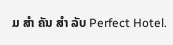ມ ສຳ ຄັນ ສຳ ລັບ Perfect Hotel.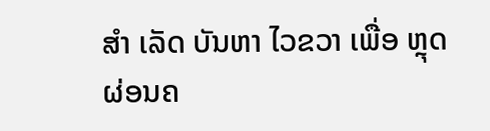ສຳ ເລັດ ບັນຫາ ໄວຂວາ ເພື່ອ ຫຼຸດຜ່ອນຄ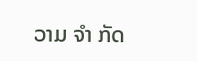ວາມ ຈຳ ກັດ